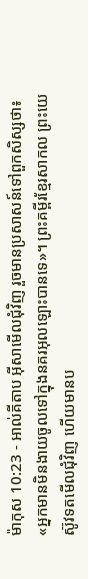ម៉ាកុស 10:23 - អាល់គីតាប អ៊ីសាមើលជុំវិញ រួចមានប្រសាសន៍ទៅពួកសិស្សថា៖ «អ្នកមានមិនងាយចូលទៅក្នុងនគរអុលឡោះបានទេ»។ ព្រះគម្ពីរខ្មែរសាកល ព្រះយេស៊ូវទតមើលជុំវិញ ហើយមានប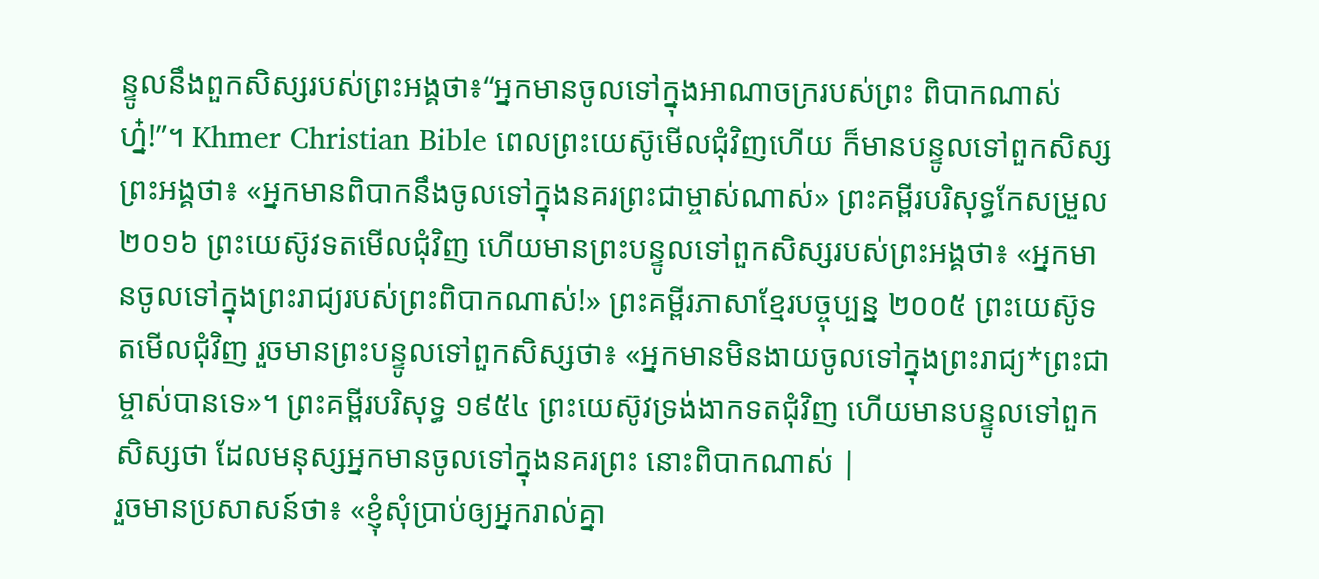ន្ទូលនឹងពួកសិស្សរបស់ព្រះអង្គថា៖“អ្នកមានចូលទៅក្នុងអាណាចក្ររបស់ព្រះ ពិបាកណាស់ហ្ន៎!”។ Khmer Christian Bible ពេលព្រះយេស៊ូមើលជុំវិញហើយ ក៏មានបន្ទូលទៅពួកសិស្សព្រះអង្គថា៖ «អ្នកមានពិបាកនឹងចូលទៅក្នុងនគរព្រះជាម្ចាស់ណាស់» ព្រះគម្ពីរបរិសុទ្ធកែសម្រួល ២០១៦ ព្រះយេស៊ូវទតមើលជុំវិញ ហើយមានព្រះបន្ទូលទៅពួកសិស្សរបស់ព្រះអង្គថា៖ «អ្នកមានចូលទៅក្នុងព្រះរាជ្យរបស់ព្រះពិបាកណាស់!» ព្រះគម្ពីរភាសាខ្មែរបច្ចុប្បន្ន ២០០៥ ព្រះយេស៊ូទតមើលជុំវិញ រួចមានព្រះបន្ទូលទៅពួកសិស្សថា៖ «អ្នកមានមិនងាយចូលទៅក្នុងព្រះរាជ្យ*ព្រះជាម្ចាស់បានទេ»។ ព្រះគម្ពីរបរិសុទ្ធ ១៩៥៤ ព្រះយេស៊ូវទ្រង់ងាកទតជុំវិញ ហើយមានបន្ទូលទៅពួកសិស្សថា ដែលមនុស្សអ្នកមានចូលទៅក្នុងនគរព្រះ នោះពិបាកណាស់ |
រួចមានប្រសាសន៍ថា៖ «ខ្ញុំសុំប្រាប់ឲ្យអ្នករាល់គ្នា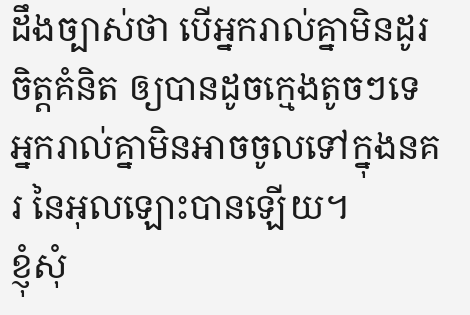ដឹងច្បាស់ថា បើអ្នករាល់គ្នាមិនដូរចិត្ដគំនិត ឲ្យបានដូចក្មេងតូចៗទេ អ្នករាល់គ្នាមិនអាចចូលទៅក្នុងនគរ នៃអុលឡោះបានឡើយ។
ខ្ញុំសុំ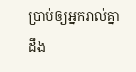ប្រាប់ឲ្យអ្នករាល់គ្នាដឹង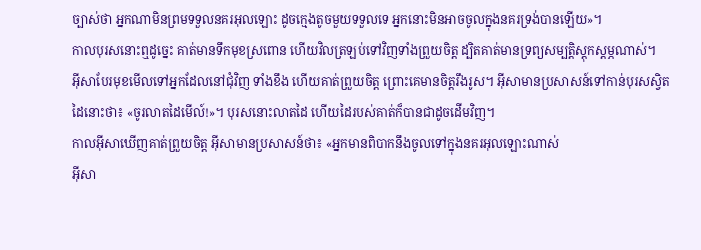ច្បាស់ថា អ្នកណាមិនព្រមទទួលនគរអុលឡោះ ដូចក្មេងតូចមួយទទួលទេ អ្នកនោះមិនអាចចូលក្នុងនគរទ្រង់បានឡើយ»។
កាលបុរសនោះឮដូច្នេះ គាត់មានទឹកមុខស្រពោន ហើយវិលត្រឡប់ទៅវិញទាំងព្រួយចិត្ដ ដ្បិតគាត់មានទ្រព្យសម្បត្តិស្ដុកស្ដម្ភណាស់។
អ៊ីសាបែរមុខមើលទៅអ្នកដែលនៅជុំវិញ ទាំងខឹង ហើយគាត់ព្រួយចិត្ត ព្រោះគេមានចិត្ដរឹងរូស។ អ៊ីសាមានប្រសាសន៍ទៅកាន់បុរសស្វិតដៃនោះថា៖ «ចូរលាតដៃមើល៍!»។ បុរសនោះលាតដៃ ហើយដៃរបស់គាត់ក៏បានជាដូចដើមវិញ។
កាលអ៊ីសាឃើញគាត់ព្រួយចិត្ដ អ៊ីសាមានប្រសាសន៍ថា៖ «អ្នកមានពិបាកនឹងចូលទៅក្នុងនគរអុលឡោះណាស់
អ៊ីសា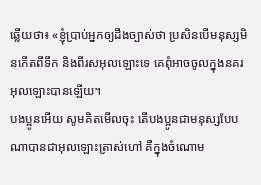ឆ្លើយថា៖ «ខ្ញុំប្រាប់អ្នកឲ្យដឹងច្បាស់ថា ប្រសិនបើមនុស្សមិនកើតពីទឹក និងពីរសអុលឡោះទេ គេពុំអាចចូលក្នុងនគរអុលឡោះបានឡើយ។
បងប្អូនអើយ សូមគិតមើលចុះ តើបងប្អូនជាមនុស្សបែបណាបានជាអុលឡោះត្រាស់ហៅ គឺក្នុងចំណោម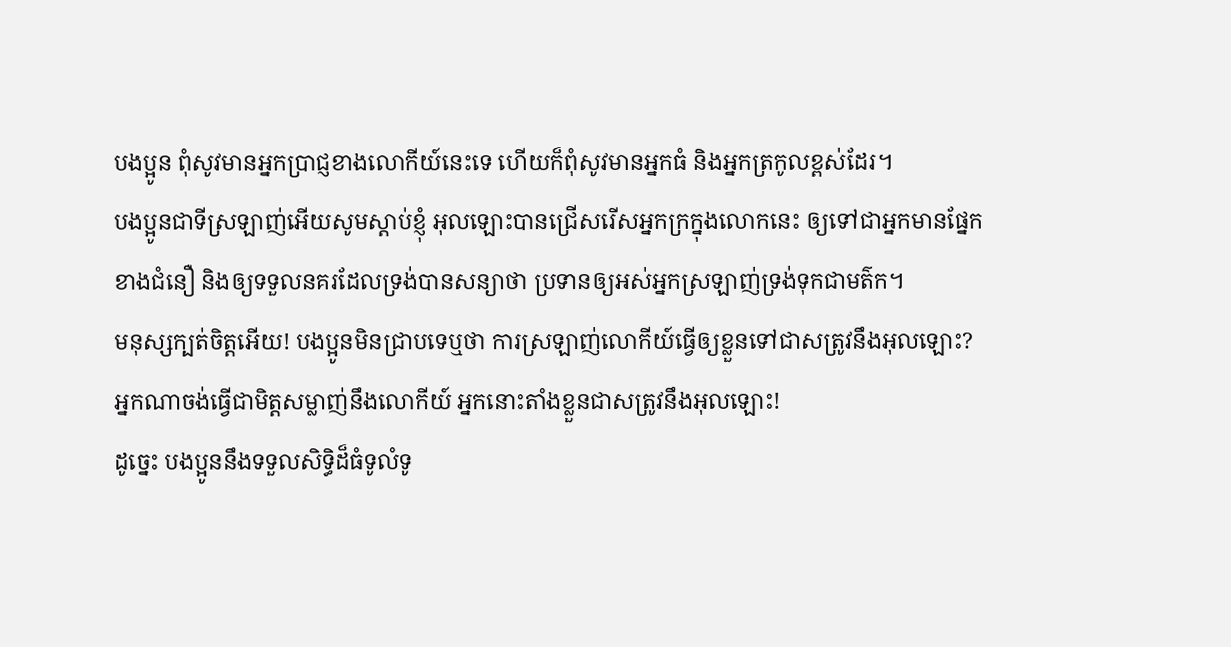បងប្អូន ពុំសូវមានអ្នកប្រាជ្ញខាងលោកីយ៍នេះទេ ហើយក៏ពុំសូវមានអ្នកធំ និងអ្នកត្រកូលខ្ពស់ដែរ។
បងប្អូនជាទីស្រឡាញ់អើយសូមស្ដាប់ខ្ញុំ អុលឡោះបានជ្រើសរើសអ្នកក្រក្នុងលោកនេះ ឲ្យទៅជាអ្នកមានផ្នែកខាងជំនឿ និងឲ្យទទួលនគរដែលទ្រង់បានសន្យាថា ប្រទានឲ្យអស់អ្នកស្រឡាញ់ទ្រង់ទុកជាមត៌ក។
មនុស្សក្បត់ចិត្ដអើយ! បងប្អូនមិនជ្រាបទេឬថា ការស្រឡាញ់លោកីយ៍ធ្វើឲ្យខ្លួនទៅជាសត្រូវនឹងអុលឡោះ? អ្នកណាចង់ធ្វើជាមិត្ដសម្លាញ់នឹងលោកីយ៍ អ្នកនោះតាំងខ្លួនជាសត្រូវនឹងអុលឡោះ!
ដូច្នេះ បងប្អូននឹងទទួលសិទ្ធិដ៏ធំទូលំទូ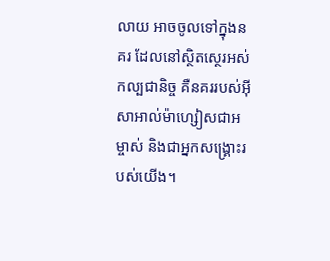លាយ អាចចូលទៅក្នុងនគរ ដែលនៅស្ថិតស្ថេរអស់កល្បជានិច្ច គឺនគររបស់អ៊ីសាអាល់ម៉ាហ្សៀសជាអម្ចាស់ និងជាអ្នកសង្គ្រោះរបស់យើង។